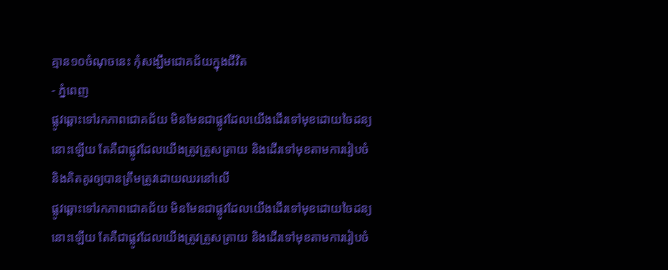គ្មាន១០ចំណុចនេះ កុំសង្ឃឹមជោគជ័យក្នុងជីវិត
- ភ្នំពេញ
ផ្លូវឆ្ពោះទៅរកភាពជោគជ័យ មិនមែនជាផ្លូវដែលយើងដើរទៅមុខដោយចៃដន្យនោះឡើយ តែគឺជាផ្លូវដែលយើងត្រូវត្រួសត្រាយ និងដើរទៅមុខតាមការរៀបចំ និងគិតគូរឲ្យបានត្រឹមត្រូវដោយឈរនៅលើ
ផ្លូវឆ្ពោះទៅរកភាពជោគជ័យ មិនមែនជាផ្លូវដែលយើងដើរទៅមុខដោយចៃដន្យនោះឡើយ តែគឺជាផ្លូវដែលយើងត្រូវត្រួសត្រាយ និងដើរទៅមុខតាមការរៀបចំ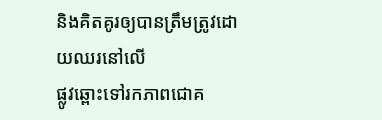និងគិតគូរឲ្យបានត្រឹមត្រូវដោយឈរនៅលើ
ផ្លូវឆ្ពោះទៅរកភាពជោគ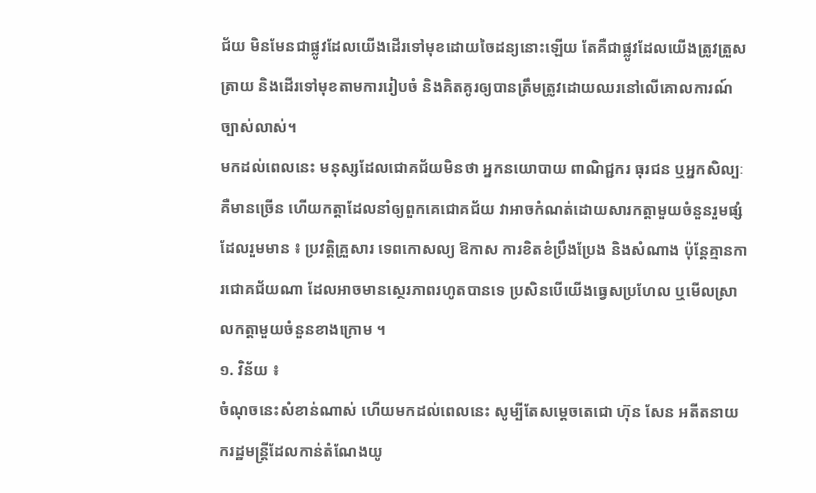ជ័យ មិនមែនជាផ្លូវដែលយើងដើរទៅមុខដោយចៃដន្យនោះឡើយ តែគឺជាផ្លូវដែលយើងត្រូវត្រួសត្រាយ និងដើរទៅមុខតាមការរៀបចំ និងគិតគូរឲ្យបានត្រឹមត្រូវដោយឈរនៅលើគោលការណ៍ច្បាស់លាស់។
មកដល់ពេលនេះ មនុស្សដែលជោគជ័យមិនថា អ្នកនយោបាយ ពាណិជ្ជករ ធុរជន ឬអ្នកសិល្បៈ គឺមានច្រើន ហើយកត្តាដែលនាំឲ្យពួកគេជោគជ័យ វាអាចកំណត់ដោយសារកត្តាមួយចំនួនរួមផ្សំ ដែលរួមមាន ៖ ប្រវត្តិគ្រួសារ ទេពកោសល្យ ឱកាស ការខិតខំប្រឹងប្រែង និងសំណាង ប៉ុន្តែគ្មានការជោគជ័យណា ដែលអាចមានស្ថេរភាពរហូតបានទេ ប្រសិនបើយើងធ្វេសប្រហែល ឬមើលស្រាលកត្តាមួយចំនួនខាងក្រោម ។
១. វិន័យ ៖
ចំណុចនេះសំខាន់ណាស់ ហើយមកដល់ពេលនេះ សូម្បីតែសម្តេចតេជោ ហ៊ុន សែន អតីតនាយករដ្ឋមន្ត្រីដែលកាន់តំណែងយូ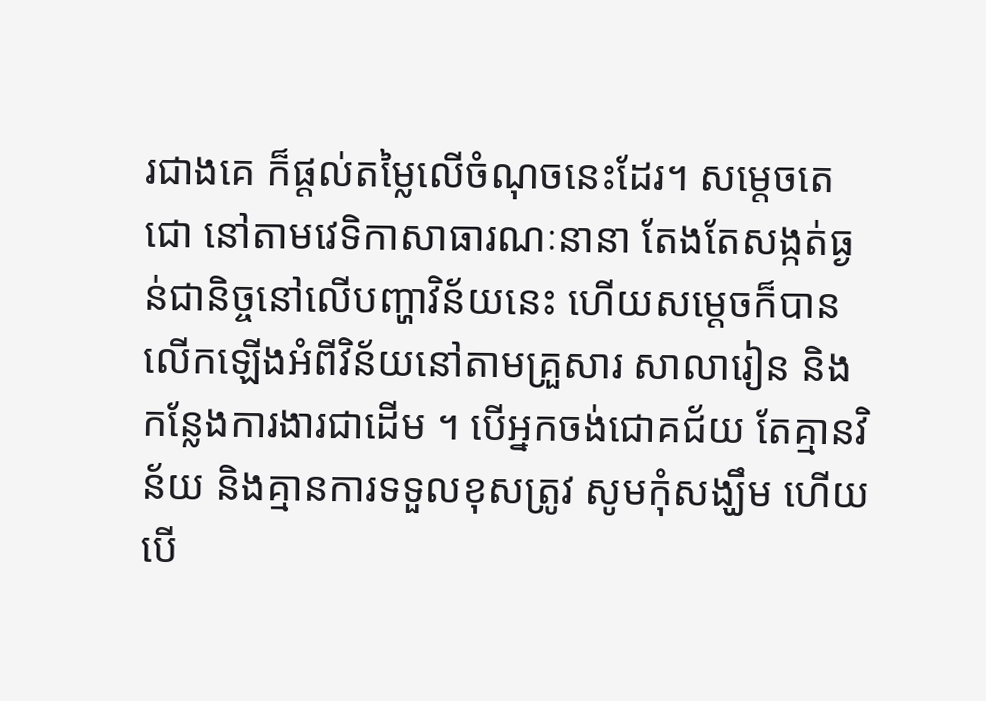រជាងគេ ក៏ផ្តល់តម្លៃលើចំណុចនេះដែរ។ សម្តេចតេជោ នៅតាមវេទិកាសាធារណៈនានា តែងតែសង្កត់ធ្ងន់ជានិច្ចនៅលើបញ្ហាវិន័យនេះ ហើយសម្តេចក៏បានលើកឡើងអំពីវិន័យនៅតាមគ្រួសារ សាលារៀន និងកន្លែងការងារជាដើម ។ បើអ្នកចង់ជោគជ័យ តែគ្មានវិន័យ និងគ្មានការទទួលខុសត្រូវ សូមកុំសង្ឃឹម ហើយបើ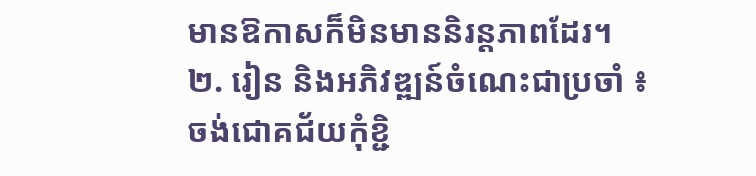មានឱកាសក៏មិនមាននិរន្តភាពដែរ។
២. រៀន និងអភិវឌ្ឍន៍ចំណេះជាប្រចាំ ៖
ចង់ជោគជ័យកុំខ្ជិ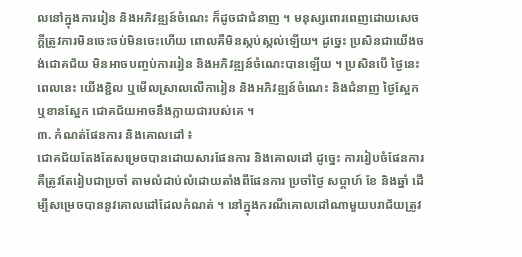លនៅក្នុងការរៀន និងអភិវឌ្ឍន៍ចំណេះ ក៏ដូចជាជំនាញ ។ មនុស្សពោរពេញដោយសេចក្តីត្រូវការមិនចេះចប់មិនចេះហើយ ពោលគឺមិនស្កប់ស្កល់ឡើយ។ ដូច្នេះ ប្រសិនជាយើងចង់ជោគជ័យ មិនអាចបញ្ចប់ការរៀន និងអភិវឌ្ឍន៍ចំណេះបានឡើយ ។ ប្រសិនបើ ថ្ងៃនេះ ពេលនេះ យើងខ្ជិល ឬមើលស្រាលលើការៀន និងអភិវឌ្ឍន៍ចំណេះ និងជំនាញ ថ្ងៃស្អែក ឬខានស្អែក ជោគជ័យអាចនឹងក្លាយជារបស់គេ ។
៣. កំណត់ផែនការ និងគោលដៅ ៖
ជោគជ័យតែងតែសម្រេចបានដោយសារផែនការ និងគោលដៅ ដូច្នេះ ការរៀបចំផែនការ គឺត្រូវតែរៀបជាប្រចាំ តាមលំដាប់លំដោយតាំងពីផែនការ ប្រចាំថ្ងៃ សប្តាហ៍ ខែ និងឆ្នាំ ដើម្បីសម្រេចបាននូវគោលដៅដែលកំណត់ ។ នៅក្នុងករណីគោលដៅណាមួយបរាជ័យត្រូវ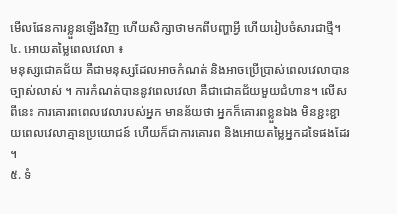មើលផែនការខ្លួនឡើងវិញ ហើយសិក្សាថាមកពីបញ្ហាអ្វី ហើយរៀបចំសារជាថ្មី។
៤. អោយតម្លៃពេលវេលា ៖
មនុស្សជោគជ័យ គឺជាមនុស្សដែលអាចកំណត់ និងអាចប្រើប្រាស់ពេលវេលាបានច្បាស់លាស់ ។ ការកំណត់បាននូវពេលវេលា គឺជាជោគជ័យមួយជំហាន។ លើសពីនេះ ការគោរពពេលវេលារបស់អ្នក មានន័យថា អ្នកក៏គោរពខ្លួនឯង មិនខ្ជះខ្ជាយពេលវេលាគ្មានប្រយោជន៍ ហើយក៏ជាការគោរព និងអោយតម្លៃអ្នកដទៃផងដែរ ។
៥. ទំ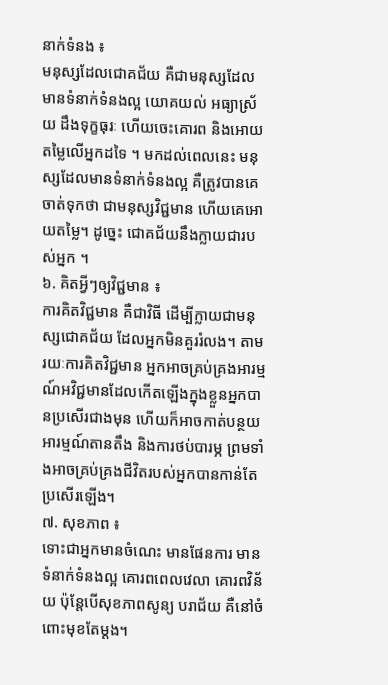នាក់ទំនង ៖
មនុស្សដែលជោគជ័យ គឺជាមនុស្សដែលមានទំនាក់ទំនងល្អ យោគយល់ អធ្យាស្រ័យ ដឹងទុក្ខធុរៈ ហើយចេះគោរព និងអោយតម្លៃលើអ្នកដទៃ ។ មកដល់ពេលនេះ មនុស្សដែលមានទំនាក់ទំនងល្អ គឺត្រូវបានគេចាត់ទុកថា ជាមនុស្សវិជ្ជមាន ហើយគេអោយតម្លៃ។ ដូច្នេះ ជោគជ័យនឹងក្លាយជារបស់អ្នក ។
៦. គិតអ្វីៗឲ្យវិជ្ជមាន ៖
ការគិតវិជ្ជមាន គឺជាវិធី ដើម្បីក្លាយជាមនុស្សជោគជ័យ ដែលអ្នកមិនគួររំលង។ តាមរយៈការគិតវិជ្ជមាន អ្នកអាចគ្រប់គ្រងអារម្មណ៍អវិជ្ជមានដែលកើតឡើងក្នុងខ្លួនអ្នកបានប្រសើរជាងមុន ហើយក៏អាចកាត់បន្ថយអារម្មណ៍តានតឹង និងការថប់បារម្ភ ព្រមទាំងអាចគ្រប់គ្រងជីវិតរបស់អ្នកបានកាន់តែប្រសើរឡើង។
៧. សុខភាព ៖
ទោះជាអ្នកមានចំណេះ មានផែនការ មានទំនាក់ទំនងល្អ គោរពពេលវេលា គោរពវិន័យ ប៉ុន្តែបើសុខភាពសូន្យ បរាជ័យ គឺនៅចំពោះមុខតែម្តង។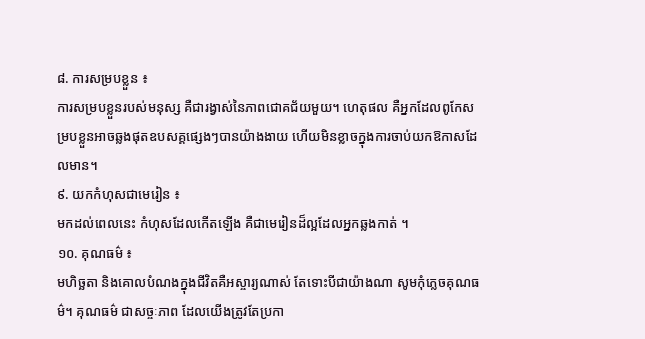៨. ការសម្របខ្លួន ៖
ការសម្របខ្លួនរបស់មនុស្ស គឺជារង្វាស់នៃភាពជោគជ័យមួយ។ ហេតុផល គឺអ្នកដែលពូកែសម្របខ្លួនអាចឆ្លងផុតឧបសគ្គផ្សេងៗបានយ៉ាងងាយ ហើយមិនខ្លាចក្នុងការចាប់យកឱកាសដែលមាន។
៩. យកកំហុសជាមេរៀន ៖
មកដល់ពេលនេះ កំហុសដែលកើតឡើង គឺជាមេរៀនដ៏ល្អដែលអ្នកឆ្លងកាត់ ។
១០. គុណធម៌ ៖
មហិច្ឆតា និងគោលបំណងក្នុងជីវិតគឺអស្ចារ្យណាស់ តែទោះបីជាយ៉ាងណា សូមកុំភ្លេចគុណធម៌។ គុណធម៌ ជាសច្ចៈភាព ដែលយើងត្រូវតែប្រកា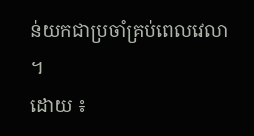ន់យកជាប្រចាំគ្រប់ពេលវេលា ។
ដោយ ៖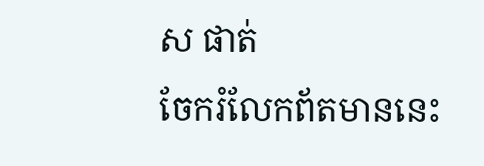ស ផាត់
ចែករំលែកព័តមាននេះ